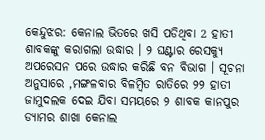କେନ୍ଦୁଝର: କେନାଲ ଭିତରେ ଖସି ପଡିଥିବା 2 ହାତୀ ଶାବକଙ୍କୁ କରାଗଲା ଉଦ୍ଧାର । ୨ ଘଣ୍ଟାର ରେସକ୍ୟୁ ଅପରେସନ ପରେ ଉଦ୍ଧାର କରିଛି ବନ ବିଭାଗ । ସୂଚନା ଅନୁସାରେ ,ମଙ୍ଗଳବାର ବିଳମ୍ବିତ ରାତିରେ ୨୨ ହାତୀ ଜାମୁଦଲକ ଦେଇ ଯିବା ସମୟରେ ୨ ଶାବକ କାନପୁର ଡ୍ୟାମର ଶାଖା କେନାଲ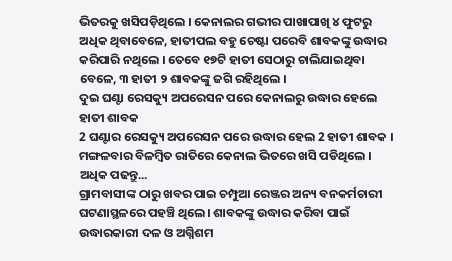ଭିତରକୁ ଖସିପଡ଼ିଥିଲେ । କେନାଲର ଗଭୀର ପାଖାପାଖି ୪ ଫୁଟରୁ ଅଧିକ ଥିବାବେଳେ, ହାତୀପଲ ବହୁ ଚେଷ୍ଟା ପରେବି ଶାବକଙ୍କୁ ଉଦ୍ଧାର କରିପାରି ନଥିଲେ । ତେବେ ୧୭ଟି ହାତୀ ସେଠାରୁ ଚାଲିଯାଇଥିବା ବେଳେ, ୩ ହାତୀ ୨ ଶାବକଙ୍କୁ ଜଗି ରହିଥିଲେ ।
ଦୁଇ ଘଣ୍ଟା ରେସକ୍ୟୁ ଅପରେସନ ପରେ କେନାଲରୁ ଉଦ୍ଧାର ହେଲେ ହାତୀ ଶାବକ
2 ଘଣ୍ଟାର ରେସକ୍ୟୁ ଅପରେସନ ପରେ ଉଦ୍ଧାର ହେଲ 2 ହାତୀ ଶାବକ । ମଙ୍ଗଳବାର ବିଳମ୍ବିତ ରାତିରେ କେନାଲ ଭିତରେ ଖସି ପଡିଥିଲେ । ଅଧିକ ପଢନ୍ତୁ...
ଗ୍ରାମବାସୀଙ୍କ ଠାରୁ ଖବର ପାଇ ଚମ୍ପୁଆ ରେଞ୍ଜର ଅନ୍ୟ ବନକର୍ମଚାରୀ ଘଟଣାସ୍ଥଳରେ ପହଞ୍ଚି ଥିଲେ। ଶାବକଙ୍କୁ ଉଦ୍ଧାର କରିବା ପାଇଁ ଉଦ୍ଧାରକାରୀ ଦଳ ଓ ଅଗ୍ନିଶମ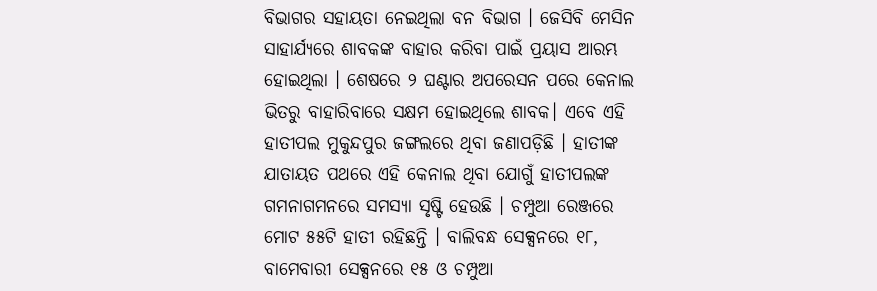ବିଭାଗର ସହାୟତା ନେଇଥିଲା ବନ ବିଭାଗ । ଜେସିବି ମେସିନ ସାହାର୍ଯ୍ୟରେ ଶାବକଙ୍କ ବାହାର କରିବା ପାଇଁ ପ୍ରୟାସ ଆରମ୍ଭ ହୋଇଥିଲା । ଶେଷରେ ୨ ଘଣ୍ଟାର ଅପରେସନ ପରେ କେନାଲ ଭିତରୁ ବାହାରିବାରେ ସକ୍ଷମ ହୋଇଥିଲେ ଶାବକ। ଏବେ ଏହି ହାତୀପଲ ମୁକୁନ୍ଦପୁର ଜଙ୍ଗଲରେ ଥିବା ଜଣାପଡ଼ିଛି । ହାତୀଙ୍କ ଯାତାୟତ ପଥରେ ଏହି କେନାଲ ଥିବା ଯୋଗୁଁ ହାତୀପଲଙ୍କ ଗମନାଗମନରେ ସମସ୍ୟା ସୃଷ୍ଟି ହେଉଛି । ଚମ୍ପୁଆ ରେଞ୍ଜରେ ମୋଟ ୫୫ଟି ହାତୀ ରହିଛନ୍ତି । ବାଲିବନ୍ଧ ସେକ୍ସନରେ ୧୮, ବାମେବାରୀ ସେକ୍ସନରେ ୧୫ ଓ ଚମ୍ପୁଆ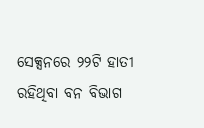ସେକ୍ସନରେ ୨୨ଟି ହାତୀ ରହିଥିବା ବନ ବିଭାଗ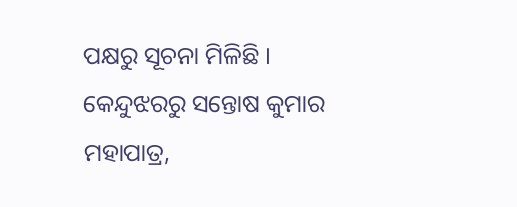ପକ୍ଷରୁ ସୂଚନା ମିଳିଛି ।
କେନ୍ଦୁଝରରୁ ସନ୍ତୋଷ କୁମାର ମହାପାତ୍ର,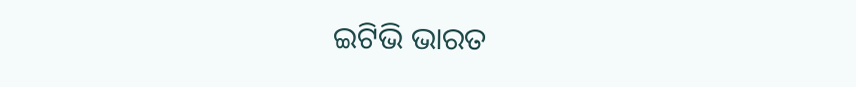ଇଟିଭି ଭାରତ